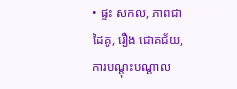• ផ្ទះ សកល, ភាពជា ដៃគូ, រឿង ជោគជ័យ, ការបណ្តុះបណ្តាល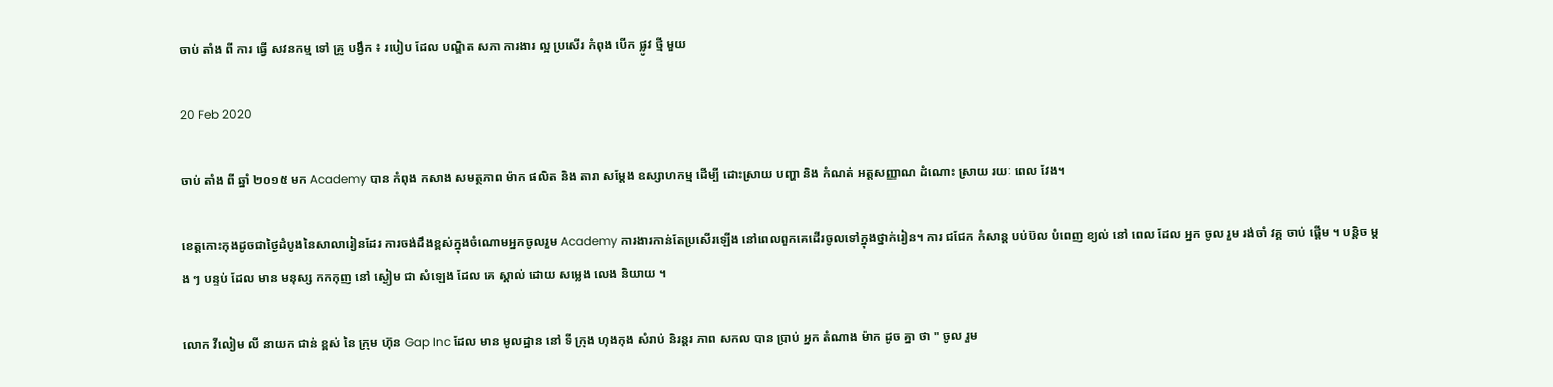ចាប់ តាំង ពី ការ ធ្វើ សវនកម្ម ទៅ គ្រូ បង្វឹក ៖ របៀប ដែល បណ្ឌិត សភា ការងារ ល្អ ប្រសើរ កំពុង បើក ផ្លូវ ថ្មី មួយ

20 Feb 2020

ចាប់ តាំង ពី ឆ្នាំ ២០១៥ មក Academy បាន កំពុង កសាង សមត្ថភាព ម៉ាក ផលិត និង តារា សម្តែង ឧស្សាហកម្ម ដើម្បី ដោះស្រាយ បញ្ហា និង កំណត់ អត្តសញ្ញាណ ដំណោះ ស្រាយ រយៈ ពេល វែង។

ខេត្តកោះកុងដូចជាថ្ងៃដំបូងនៃសាលារៀនដែរ ការចង់ដឹងខ្ពស់ក្នុងចំណោមអ្នកចូលរួម Academy ការងារកាន់តែប្រសើរឡើង នៅពេលពួកគេដើរចូលទៅក្នុងថ្នាក់រៀន។ ការ ជជែក កំសាន្ត បប់ប៊ល បំពេញ ខ្យល់ នៅ ពេល ដែល អ្នក ចូល រួម រង់ចាំ វគ្គ ចាប់ ផ្តើម ។ បន្តិច ម្តង ៗ បន្ទប់ ដែល មាន មនុស្ស កកកុញ នៅ ស្ងៀម ជា សំឡេង ដែល គេ ស្គាល់ ដោយ សម្លេង លេង និយាយ ។

លោក វីលៀម លី នាយក ជាន់ ខ្ពស់ នៃ ក្រុម ហ៊ុន Gap Inc ដែល មាន មូលដ្ឋាន នៅ ទី ក្រុង ហុងកុង សំរាប់ និរន្តរ ភាព សកល បាន ប្រាប់ អ្នក តំណាង ម៉ាក ដូច គ្នា ថា " ចូល រួម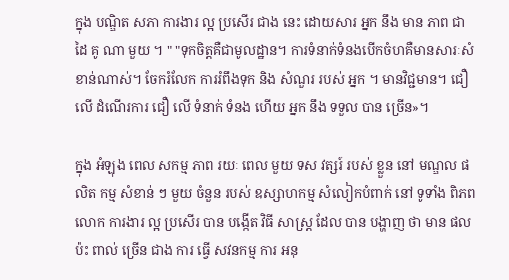ក្នុង បណ្ឌិត សភា ការងារ ល្អ ប្រសើរ ជាង នេះ ដោយសារ អ្នក នឹង មាន ភាព ជា ដៃ គូ ណា មួយ ។ " "ទុកចិត្តគឺជាមូលដ្ឋាន។ ការទំនាក់ទំនងបើកចំហគឺមានសារៈសំខាន់ណាស់។ ចែករំលែក ការរំពឹងទុក និង សំណួរ របស់ អ្នក ។ មានវិជ្ជមាន។ ជឿ លើ ដំណើរការ ជឿ លើ ទំនាក់ ទំនង ហើយ អ្នក នឹង ទទួល បាន ច្រើន»។

ក្នុង អំឡុង ពេល សកម្ម ភាព រយៈ ពេល មួយ ទស វត្សរ៍ របស់ ខ្លួន នៅ មណ្ឌល ផលិត កម្ម សំខាន់ ៗ មួយ ចំនួន របស់ ឧស្សាហកម្ម សំលៀកបំពាក់ នៅ ទូទាំង ពិភព លោក ការងារ ល្អ ប្រសើរ បាន បង្កើត វិធី សាស្ត្រ ដែល បាន បង្ហាញ ថា មាន ផល ប៉ះ ពាល់ ច្រើន ជាង ការ ធ្វើ សវនកម្ម ការ អនុ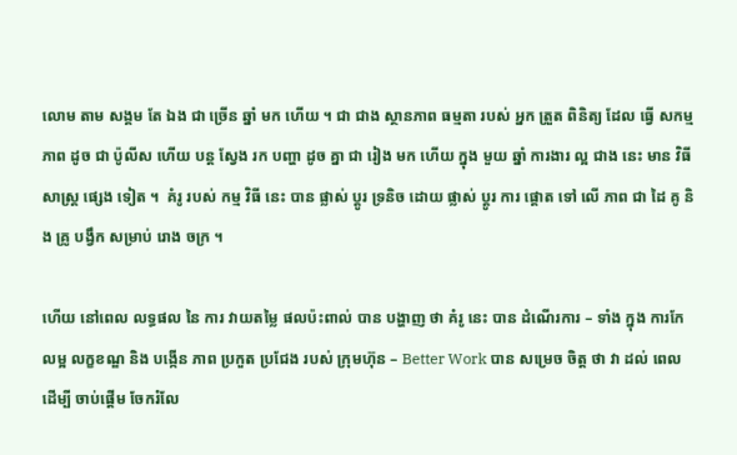លោម តាម សង្គម តែ ឯង ជា ច្រើន ឆ្នាំ មក ហើយ ។ ជា ជាង ស្ថានភាព ធម្មតា របស់ អ្នក ត្រួត ពិនិត្យ ដែល ធ្វើ សកម្ម ភាព ដូច ជា ប៉ូលីស ហើយ បន្ត ស្វែង រក បញ្ហា ដូច គ្នា ជា រៀង មក ហើយ ក្នុង មួយ ឆ្នាំ ការងារ ល្អ ជាង នេះ មាន វិធី សាស្ត្រ ផ្សេង ទៀត ។  គំរូ របស់ កម្ម វិធី នេះ បាន ផ្លាស់ ប្តូរ ទ្រនិច ដោយ ផ្លាស់ ប្តូរ ការ ផ្តោត ទៅ លើ ភាព ជា ដៃ គូ និង គ្រូ បង្វឹក សម្រាប់ រោង ចក្រ ។

ហើយ នៅពេល លទ្ធផល នៃ ការ វាយតម្លៃ ផលប៉ះពាល់ បាន បង្ហាញ ថា គំរូ នេះ បាន ដំណើរការ – ទាំង ក្នុង ការកែលម្អ លក្ខខណ្ឌ និង បង្កើន ភាព ប្រកួត ប្រជែង របស់ ក្រុមហ៊ុន – Better Work បាន សម្រេច ចិត្ត ថា វា ដល់ ពេល ដើម្បី ចាប់ផ្តើម ចែករំលែ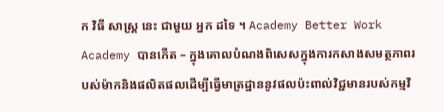ក វិធី សាស្ត្រ នេះ ជាមួយ អ្នក ដទៃ ។ Academy Better Work Academy បានកើត – ក្នុងគោលបំណងពិសេសក្នុងការកសាងសមត្ថភាពរបស់ម៉ាកនិងផលិតផលដើម្បីធ្វើមាត្រដ្ឋាននូវផលប៉ះពាល់វិជ្ជមានរបស់កម្មវិ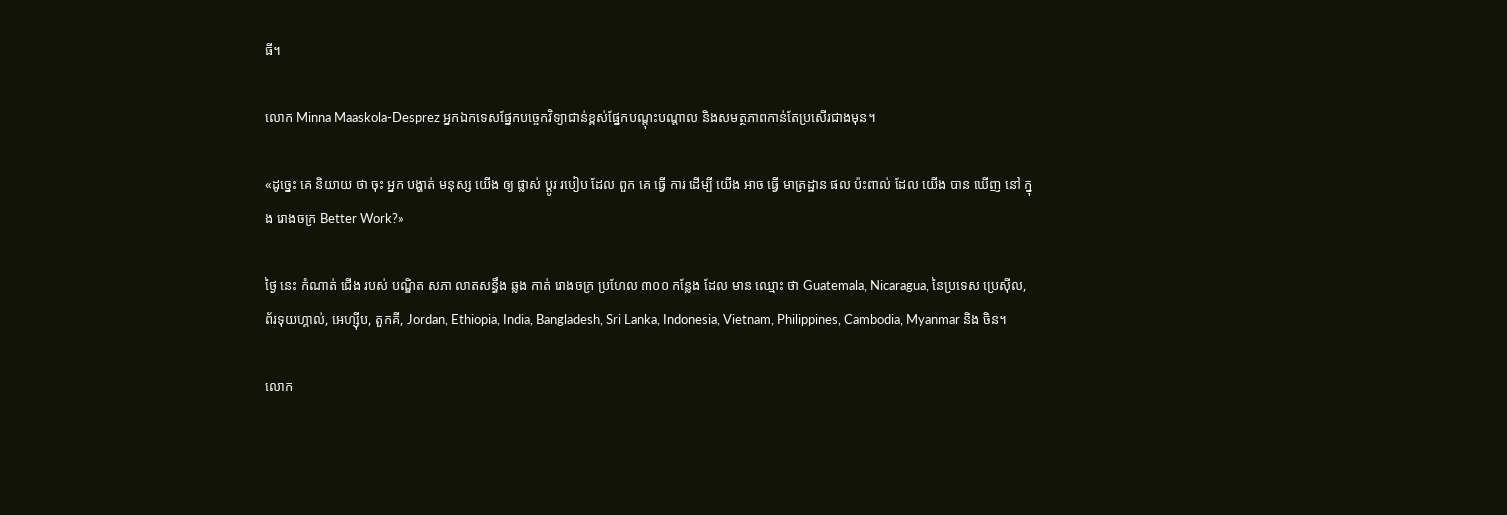ធី។

លោក Minna Maaskola-Desprez អ្នកឯកទេសផ្នែកបច្ចេកវិទ្យាជាន់ខ្ពស់ផ្នែកបណ្តុះបណ្តាល និងសមត្ថភាពកាន់តែប្រសើរជាងមុន។

«ដូច្នេះ គេ និយាយ ថា ចុះ អ្នក បង្ហាត់ មនុស្ស យើង ឲ្យ ផ្លាស់ ប្ដូរ របៀប ដែល ពួក គេ ធ្វើ ការ ដើម្បី យើង អាច ធ្វើ មាត្រដ្ឋាន ផល ប៉ះពាល់ ដែល យើង បាន ឃើញ នៅ ក្នុង រោងចក្រ Better Work?»

ថ្ងៃ នេះ កំណាត់ ជើង របស់ បណ្ឌិត សភា លាតសន្ធឹង ឆ្លង កាត់ រោងចក្រ ប្រហែល ៣០០ កន្លែង ដែល មាន ឈ្មោះ ថា Guatemala, Nicaragua, នៃប្រទេស ប្រេស៊ីល, ព័រទុយហ្គាល់, អេហ្ស៊ីប, តួកគី, Jordan, Ethiopia, India, Bangladesh, Sri Lanka, Indonesia, Vietnam, Philippines, Cambodia, Myanmar និង ចិន។

លោក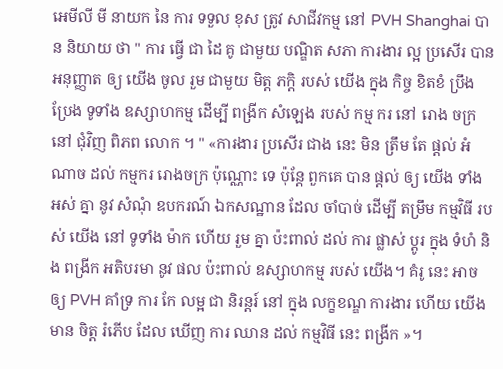អេមីលី មី នាយក នៃ ការ ទទួល ខុស ត្រូវ សាជីវកម្ម នៅ PVH Shanghai បាន និយាយ ថា " ការ ធ្វើ ជា ដៃ គូ ជាមួយ បណ្ឌិត សភា ការងារ ល្អ ប្រសើរ បាន អនុញ្ញាត ឲ្យ យើង ចូល រួម ជាមួយ មិត្ត ភក្តិ របស់ យើង ក្នុង កិច្ច ខិតខំ ប្រឹងប្រែង ទូទាំង ឧស្សាហកម្ម ដើម្បី ពង្រីក សំឡេង របស់ កម្ម ករ នៅ រោង ចក្រ នៅ ជុំវិញ ពិភព លោក ។ " «ការងារ ប្រសើរ ជាង នេះ មិន ត្រឹម តែ ផ្តល់ អំណាច ដល់ កម្មករ រោងចក្រ ប៉ុណ្ណោះ ទេ ប៉ុន្តែ ពួកគេ បាន ផ្តល់ ឲ្យ យើង ទាំង អស់ គ្នា នូវ សំណុំ ឧបករណ៍ ឯកសណ្ឋាន ដែល ចាំបាច់ ដើម្បី តម្រឹម កម្មវិធី របស់ យើង នៅ ទូទាំង ម៉ាក ហើយ រួម គ្នា ប៉ះពាល់ ដល់ ការ ផ្លាស់ ប្តូរ ក្នុង ទំហំ និង ពង្រីក អតិបរមា នូវ ផល ប៉ះពាល់ ឧស្សាហកម្ម របស់ យើង។ គំរូ នេះ អាច ឲ្យ PVH គាំទ្រ ការ កែ លម្អ ជា និរន្តរ៍ នៅ ក្នុង លក្ខខណ្ឌ ការងារ ហើយ យើង មាន ចិត្ត រំភើប ដែល ឃើញ ការ ឈាន ដល់ កម្មវិធី នេះ ពង្រីក »។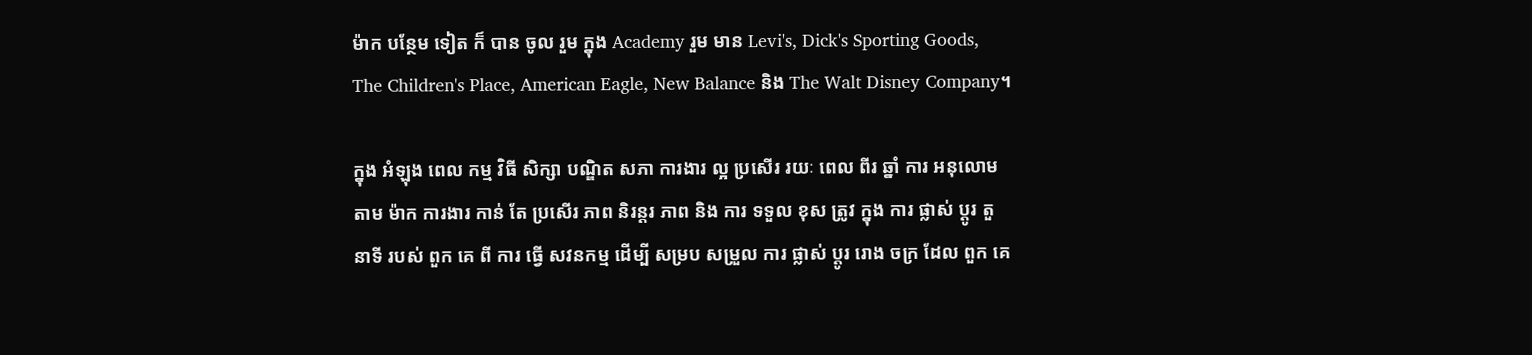ម៉ាក បន្ថែម ទៀត ក៏ បាន ចូល រួម ក្នុង Academy រួម មាន Levi's, Dick's Sporting Goods, The Children's Place, American Eagle, New Balance និង The Walt Disney Company។

ក្នុង អំឡុង ពេល កម្ម វិធី សិក្សា បណ្ឌិត សភា ការងារ ល្អ ប្រសើរ រយៈ ពេល ពីរ ឆ្នាំ ការ អនុលោម តាម ម៉ាក ការងារ កាន់ តែ ប្រសើរ ភាព និរន្តរ ភាព និង ការ ទទួល ខុស ត្រូវ ក្នុង ការ ផ្លាស់ ប្តូរ តួ នាទី របស់ ពួក គេ ពី ការ ធ្វើ សវនកម្ម ដើម្បី សម្រប សម្រួល ការ ផ្លាស់ ប្តូរ រោង ចក្រ ដែល ពួក គេ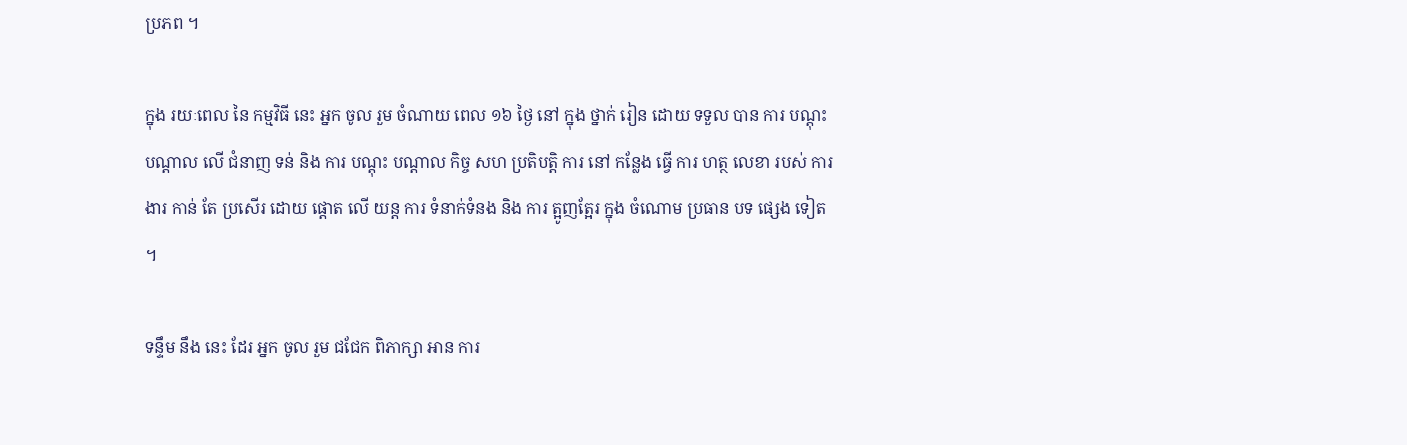ប្រភព ។

ក្នុង រយៈពេល នៃ កម្មវិធី នេះ អ្នក ចូល រួម ចំណាយ ពេល ១៦ ថ្ងៃ នៅ ក្នុង ថ្នាក់ រៀន ដោយ ទទួល បាន ការ បណ្តុះ បណ្តាល លើ ជំនាញ ទន់ និង ការ បណ្តុះ បណ្តាល កិច្ច សហ ប្រតិបត្តិ ការ នៅ កន្លែង ធ្វើ ការ ហត្ថ លេខា របស់ ការងារ កាន់ តែ ប្រសើរ ដោយ ផ្តោត លើ យន្ត ការ ទំនាក់ទំនង និង ការ ត្អូញត្អែរ ក្នុង ចំណោម ប្រធាន បទ ផ្សេង ទៀត ។

ទន្ទឹម នឹង នេះ ដែរ អ្នក ចូល រួម ជជែក ពិភាក្សា អាន ការ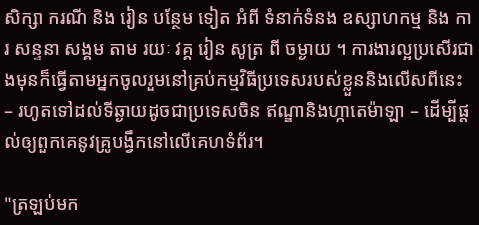សិក្សា ករណី និង រៀន បន្ថែម ទៀត អំពី ទំនាក់ទំនង ឧស្សាហកម្ម និង ការ សន្ទនា សង្គម តាម រយៈ វគ្គ រៀន សូត្រ ពី ចម្ងាយ ។ ការងារល្អប្រសើរជាងមុនក៏ធ្វើតាមអ្នកចូលរួមនៅគ្រប់កម្មវិធីប្រទេសរបស់ខ្លួននិងលើសពីនេះ – រហូតទៅដល់ទីឆ្ងាយដូចជាប្រទេសចិន ឥណ្ឌានិងហ្កាតេម៉ាឡា – ដើម្បីផ្តល់ឲ្យពួកគេនូវគ្រូបង្វឹកនៅលើគេហទំព័រ។

"ត្រឡប់មក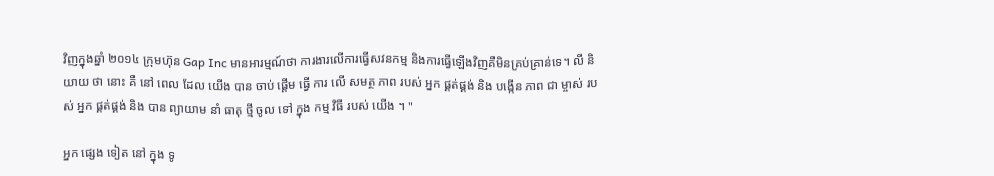វិញក្នុងឆ្នាំ ២០១៤ ក្រុមហ៊ុន Gap Inc មានអារម្មណ៍ថា ការងារលើការធ្វើសវនកម្ម និងការធ្វើឡើងវិញគឺមិនគ្រប់គ្រាន់ទេ។ លី និយាយ ថា នោះ គឺ នៅ ពេល ដែល យើង បាន ចាប់ ផ្តើម ធ្វើ ការ លើ សមត្ថ ភាព របស់ អ្នក ផ្គត់ផ្គង់ និង បង្កើន ភាព ជា ម្ចាស់ របស់ អ្នក ផ្គត់ផ្គង់ និង បាន ព្យាយាម នាំ ធាតុ ថ្មី ចូល ទៅ ក្នុង កម្ម វិធី របស់ យើង ។ "

អ្នក ផ្សេង ទៀត នៅ ក្នុង ទូ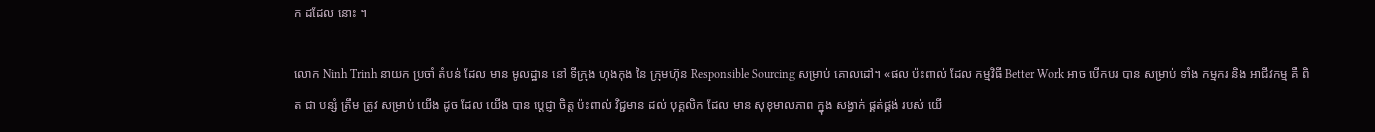ក ដដែល នោះ ។

លោក Ninh Trinh នាយក ប្រចាំ តំបន់ ដែល មាន មូលដ្ឋាន នៅ ទីក្រុង ហុងកុង នៃ ក្រុមហ៊ុន Responsible Sourcing សម្រាប់ គោលដៅ។ «ផល ប៉ះពាល់ ដែល កម្មវិធី Better Work អាច បើកបរ បាន សម្រាប់ ទាំង កម្មករ និង អាជីវកម្ម គឺ ពិត ជា បន្សំ ត្រឹម ត្រូវ សម្រាប់ យើង ដូច ដែល យើង បាន ប្តេជ្ញា ចិត្ត ប៉ះពាល់ វិជ្ជមាន ដល់ បុគ្គលិក ដែល មាន សុខុមាលភាព ក្នុង សង្វាក់ ផ្គត់ផ្គង់ របស់ យើ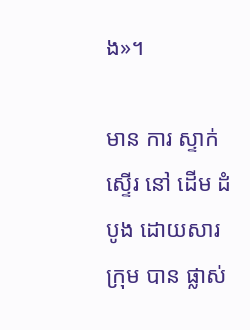ង»។

មាន ការ ស្ទាក់ ស្ទើរ នៅ ដើម ដំបូង ដោយសារ ក្រុម បាន ផ្លាស់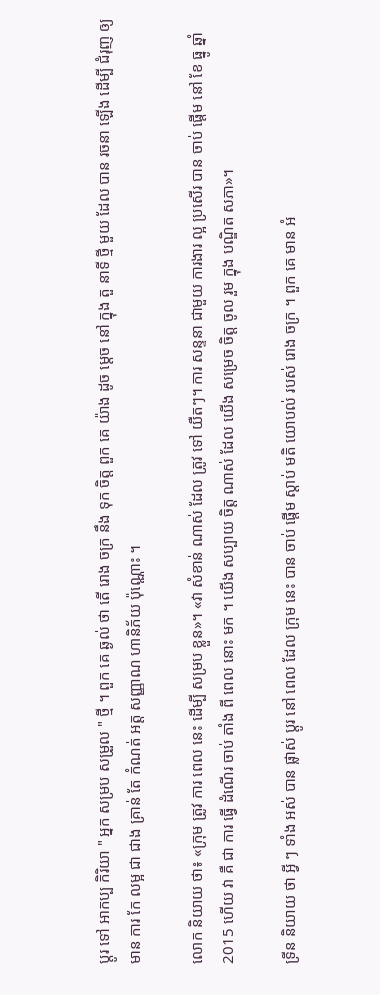ប្តូរ ទៅ អាកប្ប កិរិយា " អ្នក សម្រប សម្រួល " ថ្មី ។ ពួក គេ ឆ្ងល់ ថា តើ រោង ចក្រ នឹង ទុក ចិត្ត ពួក គេ យ៉ាង ដូច ម្ដេច នៅ ក្នុង តួ នាទី ថ្មី មួយ ដែល បាន រចនា ឡើង ដើម្បី ជំរុញ ឲ្យ មាន ការ កែ លម្អ ជា ជាង គ្រាន់ តែ កំណត់ អត្ត សញ្ញាណ ហានិភ័យ ប៉ុណ្ណោះ ។

លោក និយាយ ថា៖ «ក្រុម ត្រូវ ការ ពេល នេះ ដើម្បី សម្រប ខ្លួន»។ «វា សំខាន់ ណាស់ ដែល ត្រូវ ទៅ យឺតៗ។ ការ សន្ទនា ជាមួយ ការងារ ល្អ ប្រសើរ បាន ចាប់ ផ្តើម នៅ ខែ ធ្នូ ឆ្នាំ 2015 ហើយ វា គឺ ជា ការ ធ្វើ ដំណើរ ចាប់ តាំង ពី ពេល នោះ មក ។ យើង សប្បាយ ចិត្ត ណាស់ ដែល យើង សម្រេច ចិត្ត ចូល រួម ក្នុង បណ្ឌិត សភា»។

ទ្រីន និយាយ ថា អ្វី ៗ ទាំង អស់ បាន ផ្លាស់ ប្តូរ នៅ ពេល ដែល ក្រុម នេះ បាន ចាប់ ផ្តើម ស្តាប់ មតិ យោបល់ របស់ រោង ចក្រ ។ ពួក គេ មាន អំ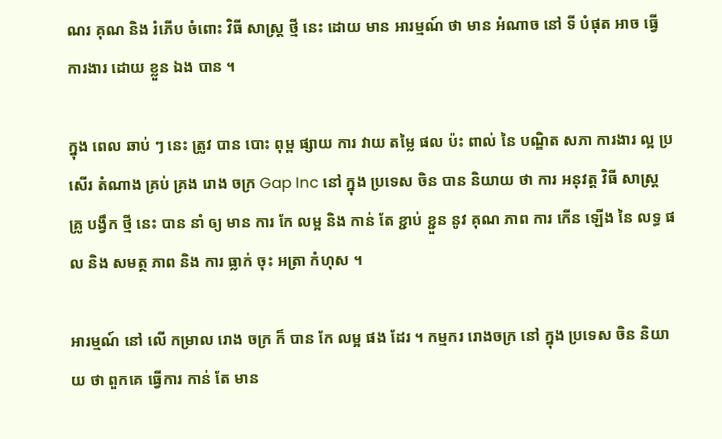ណរ គុណ និង រំភើប ចំពោះ វិធី សាស្ត្រ ថ្មី នេះ ដោយ មាន អារម្មណ៍ ថា មាន អំណាច នៅ ទី បំផុត អាច ធ្វើ ការងារ ដោយ ខ្លួន ឯង បាន ។

ក្នុង ពេល ឆាប់ ៗ នេះ ត្រូវ បាន បោះ ពុម្ព ផ្សាយ ការ វាយ តម្លៃ ផល ប៉ះ ពាល់ នៃ បណ្ឌិត សភា ការងារ ល្អ ប្រសើរ តំណាង គ្រប់ គ្រង រោង ចក្រ Gap Inc នៅ ក្នុង ប្រទេស ចិន បាន និយាយ ថា ការ អនុវត្ត វិធី សាស្ត្រ គ្រូ បង្វឹក ថ្មី នេះ បាន នាំ ឲ្យ មាន ការ កែ លម្អ និង កាន់ តែ ខ្ជាប់ ខ្ជួន នូវ គុណ ភាព ការ កើន ឡើង នៃ លទ្ធ ផល និង សមត្ថ ភាព និង ការ ធ្លាក់ ចុះ អត្រា កំហុស ។

អារម្មណ៍ នៅ លើ កម្រាល រោង ចក្រ ក៏ បាន កែ លម្អ ផង ដែរ ។ កម្មករ រោងចក្រ នៅ ក្នុង ប្រទេស ចិន និយាយ ថា ពួកគេ ធ្វើការ កាន់ តែ មាន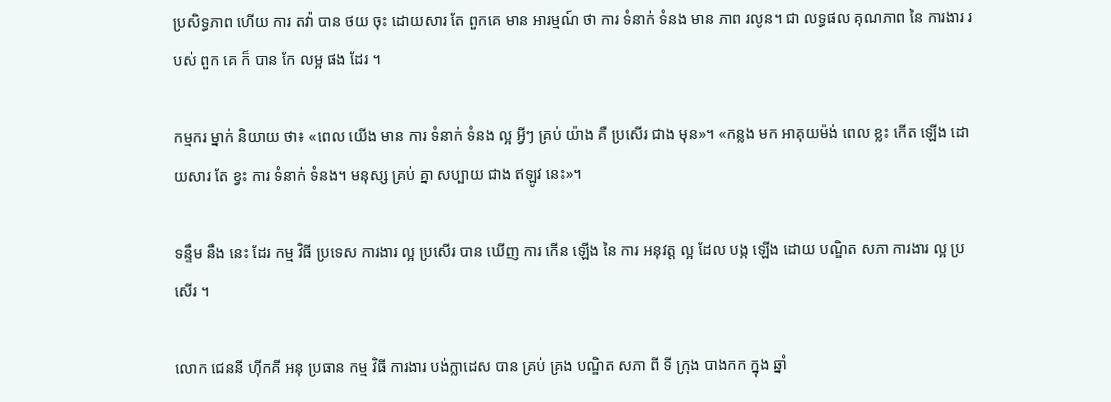ប្រសិទ្ធភាព ហើយ ការ តវ៉ា បាន ថយ ចុះ ដោយសារ តែ ពួកគេ មាន អារម្មណ៍ ថា ការ ទំនាក់ ទំនង មាន ភាព រលូន។ ជា លទ្ធផល គុណភាព នៃ ការងារ របស់ ពួក គេ ក៏ បាន កែ លម្អ ផង ដែរ ។

កម្មករ ម្នាក់ និយាយ ថា៖ «ពេល យើង មាន ការ ទំនាក់ ទំនង ល្អ អ្វីៗ គ្រប់ យ៉ាង គឺ ប្រសើរ ជាង មុន»។ «កន្លង មក អាគុយម៉ង់ ពេល ខ្លះ កើត ឡើង ដោយសារ តែ ខ្វះ ការ ទំនាក់ ទំនង។ មនុស្ស គ្រប់ គ្នា សប្បាយ ជាង ឥឡូវ នេះ»។

ទន្ទឹម នឹង នេះ ដែរ កម្ម វិធី ប្រទេស ការងារ ល្អ ប្រសើរ បាន ឃើញ ការ កើន ឡើង នៃ ការ អនុវត្ត ល្អ ដែល បង្ក ឡើង ដោយ បណ្ឌិត សភា ការងារ ល្អ ប្រសើរ ។

លោក ជេននី ហ៊ីកគី អនុ ប្រធាន កម្ម វិធី ការងារ បង់ក្លាដេស បាន គ្រប់ គ្រង បណ្ឌិត សភា ពី ទី ក្រុង បាងកក ក្នុង ឆ្នាំ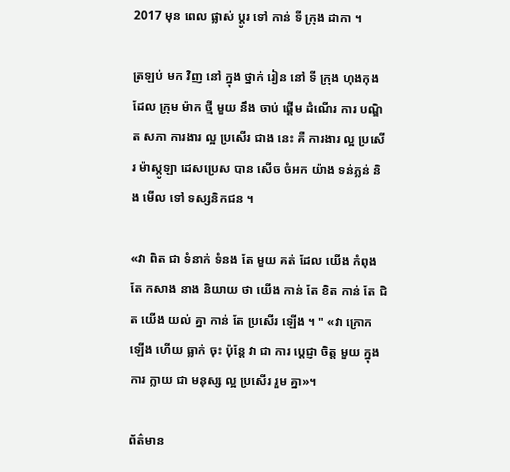2017 មុន ពេល ផ្លាស់ ប្តូរ ទៅ កាន់ ទី ក្រុង ដាកា ។

ត្រឡប់ មក វិញ នៅ ក្នុង ថ្នាក់ រៀន នៅ ទី ក្រុង ហុងកុង ដែល ក្រុម ម៉ាក ថ្មី មួយ នឹង ចាប់ ផ្តើម ដំណើរ ការ បណ្ឌិត សភា ការងារ ល្អ ប្រសើរ ជាង នេះ គឺ ការងារ ល្អ ប្រសើរ ម៉ាស្កូឡា ដេសប្រេស បាន សើច ចំអក យ៉ាង ទន់ភ្លន់ និង មើល ទៅ ទស្សនិកជន ។

«វា ពិត ជា ទំនាក់ ទំនង តែ មួយ គត់ ដែល យើង កំពុង តែ កសាង នាង និយាយ ថា យើង កាន់ តែ ខិត កាន់ តែ ជិត យើង យល់ គ្នា កាន់ តែ ប្រសើរ ឡើង ។ " «វា ក្រោក ឡើង ហើយ ធ្លាក់ ចុះ ប៉ុន្តែ វា ជា ការ ប្តេជ្ញា ចិត្ត មួយ ក្នុង ការ ក្លាយ ជា មនុស្ស ល្អ ប្រសើរ រួម គ្នា»។

ព័ត៌មាន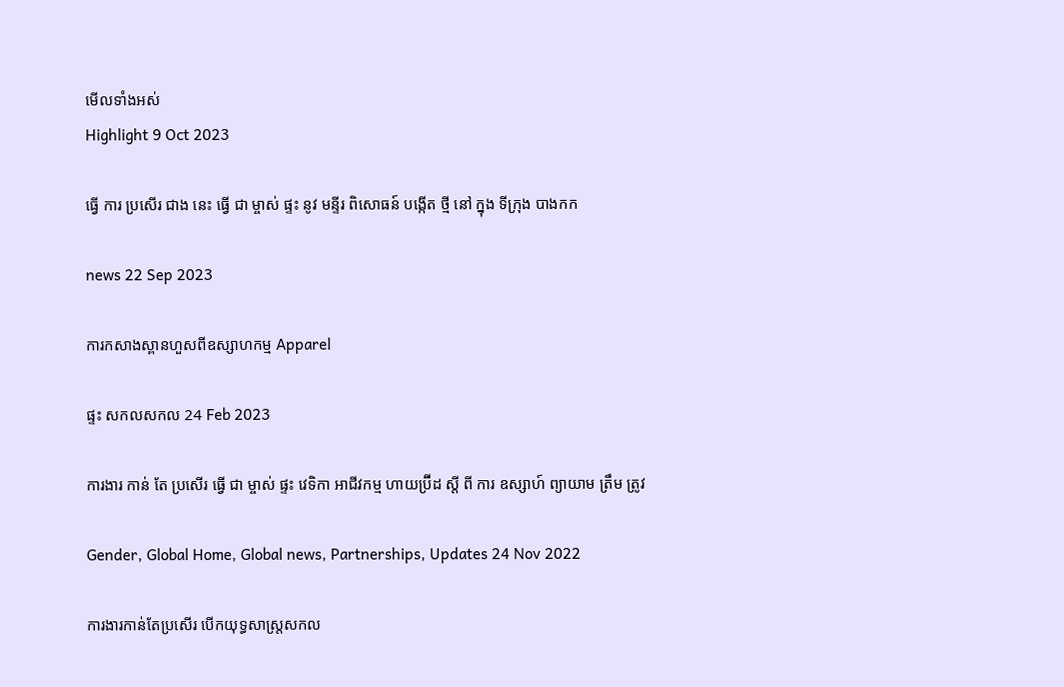មើលទាំងអស់
Highlight 9 Oct 2023

ធ្វើ ការ ប្រសើរ ជាង នេះ ធ្វើ ជា ម្ចាស់ ផ្ទះ នូវ មន្ទីរ ពិសោធន៍ បង្កើត ថ្មី នៅ ក្នុង ទីក្រុង បាងកក

news 22 Sep 2023

ការកសាងស្ពានហួសពីឧស្សាហកម្ម Apparel

ផ្ទះ សកលសកល 24 Feb 2023

ការងារ កាន់ តែ ប្រសើរ ធ្វើ ជា ម្ចាស់ ផ្ទះ វេទិកា អាជីវកម្ម ហាយប្រ៊ីដ ស្តី ពី ការ ឧស្សាហ៍ ព្យាយាម ត្រឹម ត្រូវ

Gender, Global Home, Global news, Partnerships, Updates 24 Nov 2022

ការងារកាន់តែប្រសើរ បើកយុទ្ធសាស្រ្តសកល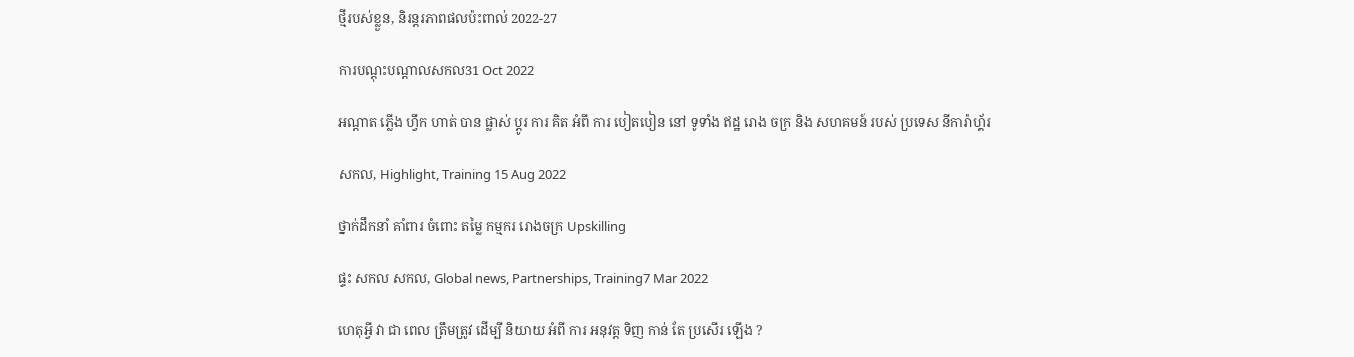ថ្មីរបស់ខ្លួន, និរន្តរភាពផលប៉ះពាល់ 2022-27

ការបណ្តុះបណ្តាលសកល31 Oct 2022

អណ្តាត ភ្លើង ហ្វឹក ហាត់ បាន ផ្លាស់ ប្តូរ ការ គិត អំពី ការ បៀតបៀន នៅ ទូទាំង ឥដ្ឋ រោង ចក្រ និង សហគមន៍ របស់ ប្រទេស នីការ៉ាហ្គ័រ

សកល, Highlight, Training 15 Aug 2022

ថ្នាក់ដឹកនាំ គាំពារ ចំពោះ តម្លៃ កម្មករ រោងចក្រ Upskilling

ផ្ទះ សកល សកល, Global news, Partnerships, Training7 Mar 2022

ហេតុអ្វី វា ជា ពេល ត្រឹមត្រូវ ដើម្បី និយាយ អំពី ការ អនុវត្ត ទិញ កាន់ តែ ប្រសើរ ឡើង ?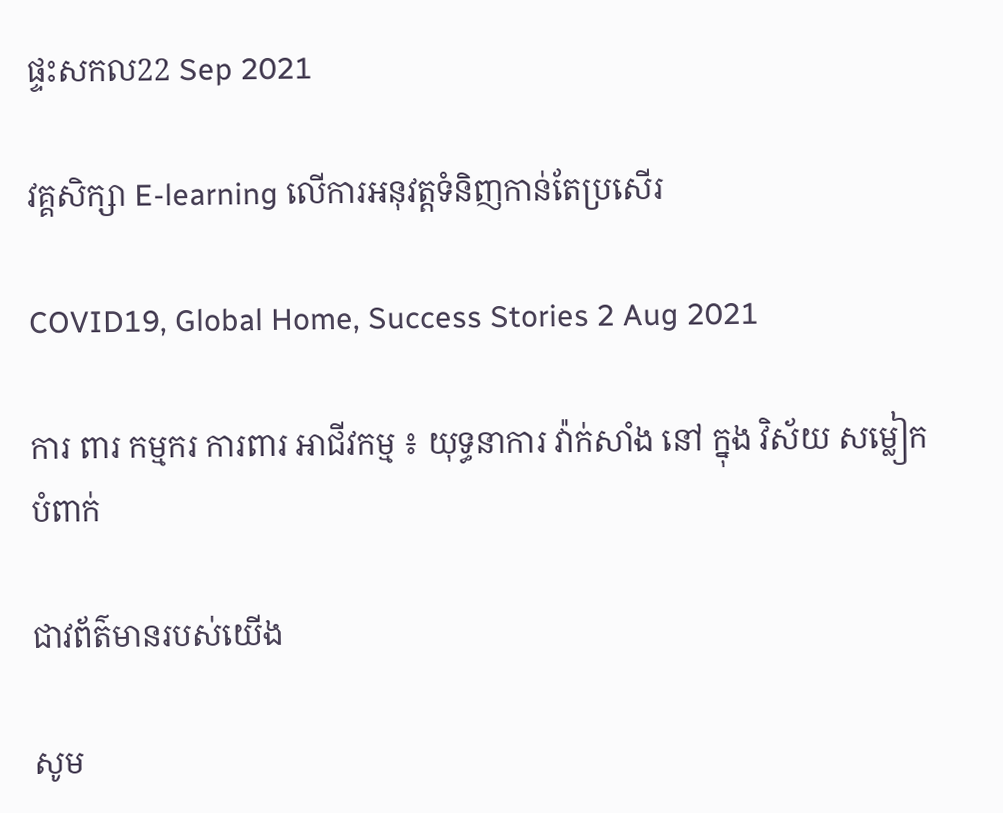ផ្ទះសកល22 Sep 2021

វគ្គសិក្សា E-learning លើការអនុវត្តទំនិញកាន់តែប្រសើរ

COVID19, Global Home, Success Stories 2 Aug 2021

ការ ពារ កម្មករ ការពារ អាជីវកម្ម ៖ យុទ្ធនាការ វ៉ាក់សាំង នៅ ក្នុង វិស័យ សម្លៀកបំពាក់

ជាវព័ត៌មានរបស់យើង

សូម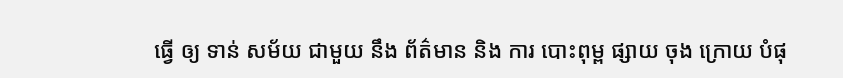ធ្វើ ឲ្យ ទាន់ សម័យ ជាមួយ នឹង ព័ត៌មាន និង ការ បោះពុម្ព ផ្សាយ ចុង ក្រោយ បំផុ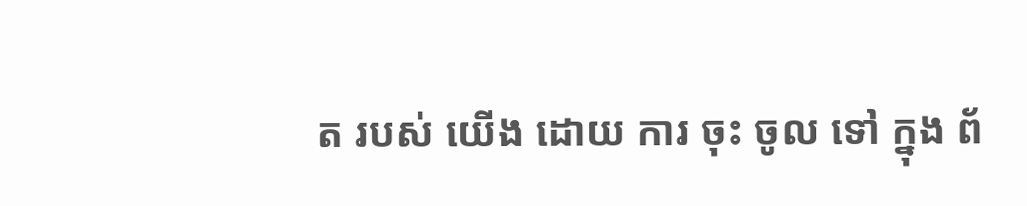ត របស់ យើង ដោយ ការ ចុះ ចូល ទៅ ក្នុង ព័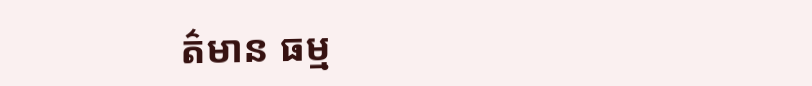ត៌មាន ធម្ម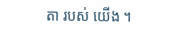តា របស់ យើង ។